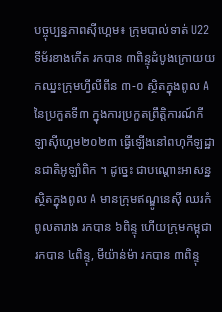បច្ចុប្បន្នភាពស៊ីហ្គេម៖ ក្រុមបាល់ទាត់ U22 ទីម័រខាងកើត រកបាន ៣ពិន្ទុដំបូងក្រោយយកឈ្នះក្រុមហ្វីលីពីន ៣-០ ស្ថិតក្នុងពូល A នៃប្រកួតទី៣ ក្នុងការប្រកួតព្រឹត្តិការណ៍កីឡាស៊ីហ្គេម២០២៣ ធ្វើឡើងនៅពហុកីឡដ្ឋានជាតិអូឡាំពិក ។ ដូច្នេះ ជាបណ្តោះអាសន្នស្ថិតក្នុងពូល A មានក្រុមឥណ្ឌូនេស៊ី ឈរកំពូលតារាង រកបាន ៦ពិន្ទុ ហើយក្រុមកម្ពុជា រកបាន ៤ពិន្ទុ, មីយ៉ាន់ម៉ា រកបាន ៣ពិន្ទុ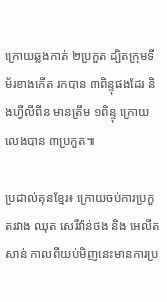ក្រោយឆ្លងកាត់ ២ប្រកួត ដ្បិតក្រុមទីម័រខាងកើត រកបាន ៣ពិន្ទុផងដែរ និងហ្វីលីពីន មានត្រឹម ១ពិន្ទុ ក្រោយលេងបាន ៣ប្រកួត៕

ប្រដាល់គុនខ្មែរ៖ ក្រោយចប់ការប្រកួតរវាង ឈុត សេរីវ៉ាន់ថង និង អេលីត សាន់ កាលពីយប់មិញនេះមានការប្រ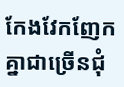កែងវែកញែកគ្នាជាច្រើនជុំ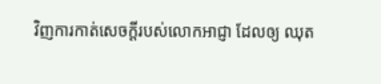វិញការកាត់សេចក្តីរបស់លោកអាជ្ញា ដែលឲ្យ ឈុត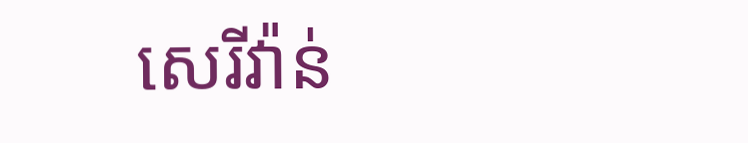សេរីវ៉ាន់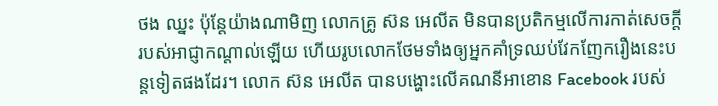ថង ឈ្នះ ប៉ុន្តែយ៉ាងណាមិញ លោកគ្រូ ស៊ន អេលីត មិនបានប្រតិកម្មលើការកាត់សេចក្តីរបស់អាជ្ញាកណ្តាល់ឡើយ ហើយរូបលោកថែមទាំងឲ្យអ្នកគាំទ្រឈប់វែកញែករឿងនេះបន្តទៀតផងដែរ។ លោក ស៊ន អេលីត បានបង្ហោះលើគណនីអាខោន Facebook របស់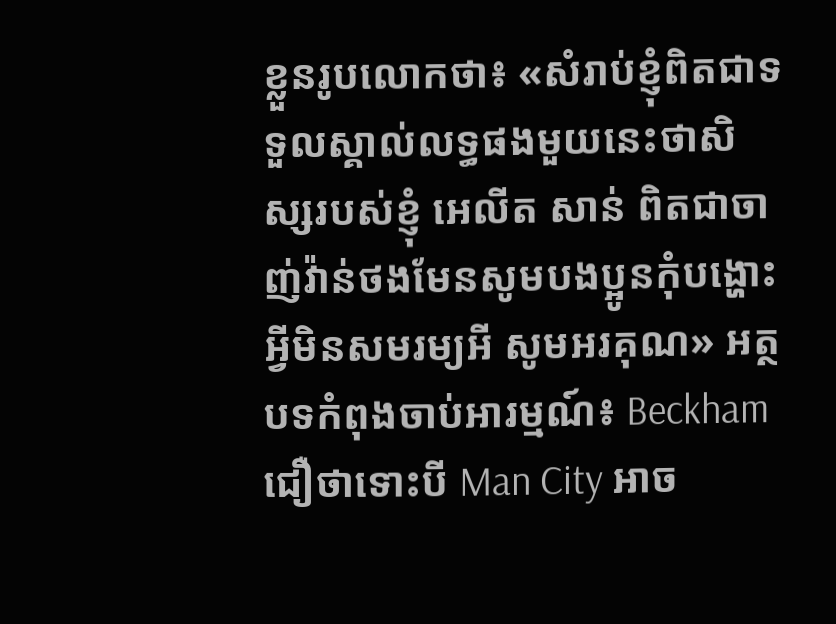ខ្លួនរូបលោកថា៖ «សំរាប់ខ្ញុំពិតជាទទួលស្គាល់លទ្ធផងមួយនេះថាសិស្សរបស់ខ្ញុំ អេលីត សាន់ ពិតជាចាញ់វ៉ាន់ថងមែនសូមបងប្អូនកុំបង្ហោះអ្វីមិនសមរម្យអី សូមអរគុណ» អត្ថបទកំពុងចាប់អារម្មណ៍៖ Beckham ជឿថាទោះបី Man City អាច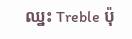ឈ្នះ Treble ប៉ុ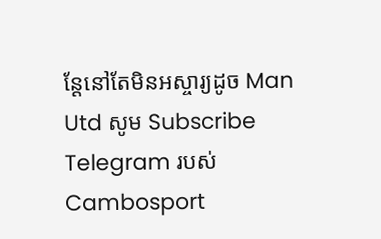ន្តែនៅតែមិនអស្ចារ្យដូច Man Utd សូម Subscribe Telegram របស់ Cambosport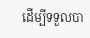ដើម្បីទទួលបា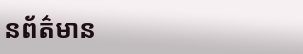នព័ត៌មាន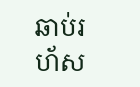ឆាប់រហ័ស